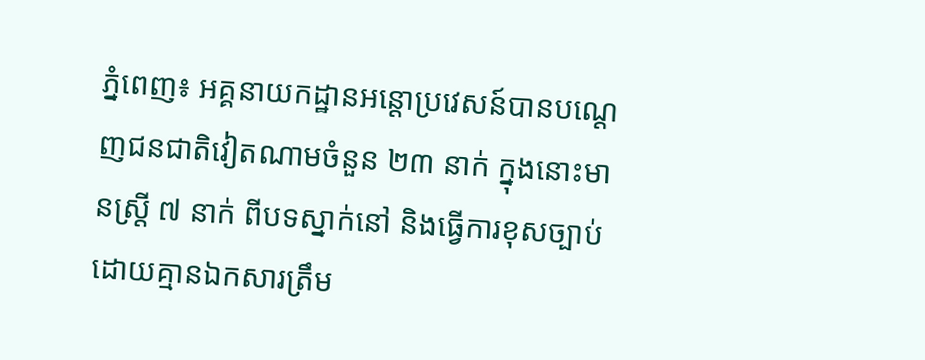ភ្នំពេញ៖ អគ្គនាយកដ្ឋានអន្តោប្រវេសន៍បានបណ្ដេញជនជាតិវៀតណាមចំនួន ២៣ នាក់ ក្នុងនោះមានស្ត្រី ៧ នាក់ ពីបទស្នាក់នៅ និងធ្វើការខុសច្បាប់ដោយគ្មានឯកសារត្រឹម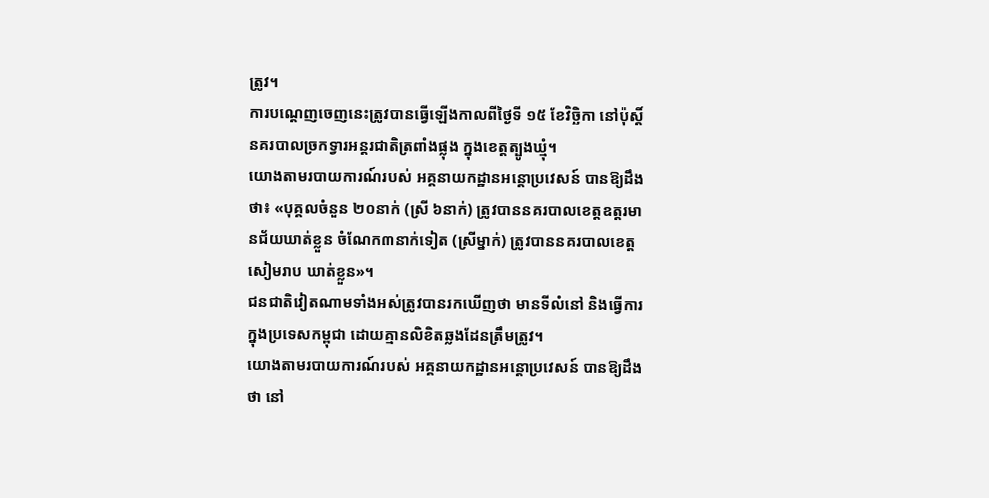ត្រូវ។
ការបណ្ដេញចេញនេះត្រូវបានធ្វើឡើងកាលពីថ្ងៃទី ១៥ ខែវិច្ឆិកា នៅប៉ុស្តិ៍នគរបាលច្រកទ្វារអន្តរជាតិត្រពាំងផ្លុង ក្នុងខេត្តត្បូងឃ្មុំ។
យោងតាមរបាយការណ៍របស់ អគ្គនាយកដ្ឋានអន្តោប្រវេសន៍ បានឱ្យដឹងថា៖ «បុគ្គលចំនួន ២០នាក់ (ស្រី ៦នាក់) ត្រូវបាននគរបាលខេត្តឧត្តរមានជ័យឃាត់ខ្លួន ចំណែក៣នាក់ទៀត (ស្រីម្នាក់) ត្រូវបាននគរបាលខេត្តសៀមរាប ឃាត់ខ្លួន»។
ជនជាតិវៀតណាមទាំងអស់ត្រូវបានរកឃើញថា មានទីលំនៅ និងធ្វើការក្នុងប្រទេសកម្ពុជា ដោយគ្មានលិខិតឆ្លងដែនត្រឹមត្រូវ។
យោងតាមរបាយការណ៍របស់ អគ្គនាយកដ្ឋានអន្តោប្រវេសន៍ បានឱ្យដឹងថា នៅ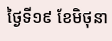ថ្ងៃទី១៩ ខែមិថុនា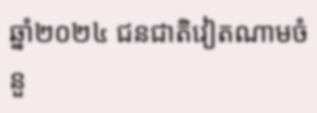ឆ្នាំ២០២៤ ជនជាតិវៀតណាមចំនួ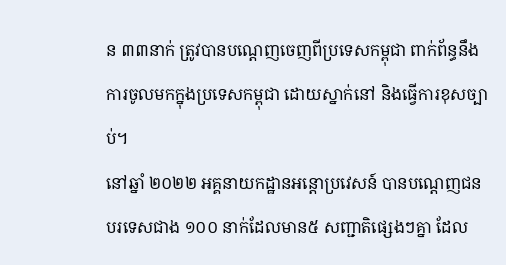ន ៣៣នាក់ ត្រូវបានបណ្ដេញចេញពីប្រទេសកម្ពុជា ពាក់ព័ន្ធនឹងការចូលមកក្នុងប្រទេសកម្ពុជា ដោយស្នាក់នៅ និងធ្វើការខុសច្បាប់។
នៅឆ្នាំ ២០២២ អគ្គនាយកដ្ឋានអន្តោប្រវេសន៍ បានបណ្ដេញជនបរទេសជាង ១០០ នាក់ដែលមាន៥ សញ្ជាតិផ្សេងៗគ្នា ដែល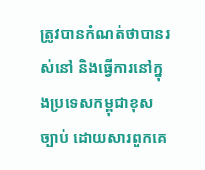ត្រូវបានកំណត់ថាបានរស់នៅ និងធ្វើការនៅក្នុងប្រទេសកម្ពុជាខុសច្បាប់ ដោយសារពួកគេ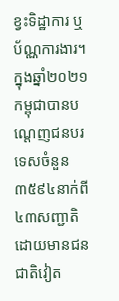ខ្វះទិដ្ឋាការ ឬប័ណ្ណការងារ។
ក្នុងឆ្នាំ២០២១ កម្ពុជាបានបណ្ដេញជនបរទេសចំនួន ៣៥៩៤នាក់ពី៤៣សញ្ជាតិ ដោយមានជនជាតិវៀត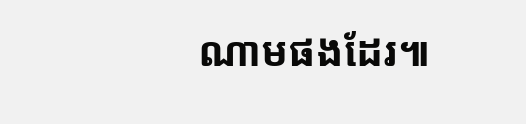ណាមផងដែរ៕